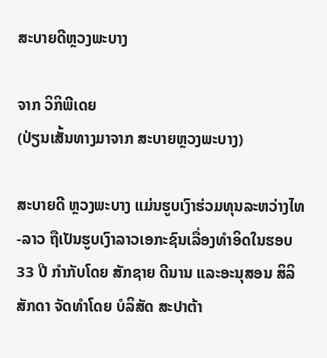ສະບາຍດີຫຼວງພະບາງ

ຈາກ ວິກິພີເດຍ
(ປ່ຽນເສັ້ນທາງມາຈາກ ສະບາຍຫຼວງພະບາງ)

ສະບາຍດີ ຫຼວງພະບາງ ແມ່ນຮູບເງົາຮ່ວມທຸນລະຫວ່າງໄທ-ລາວ ຖືເປັນຮູບເງົາລາວເອກະຊົນເລື່ອງທຳອິດໃນຮອບ 33 ປີ ກຳກັບໂດຍ ສັກຊາຍ ດີນານ ແລະອະນຸສອນ ສິລິສັກດາ ຈັດທຳໂດຍ ບໍລິສັດ ສະປາຕ້າ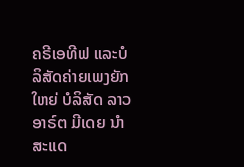ຄຣີເອທີຟ ແລະບໍລິສັດຄ່າຍເພງຍັກໃຫຍ່ ບໍລິສັດ ລາວອາຣ໌ຕ ມີເດຍ ນຳສະແດ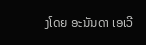ງໂດຍ ອະນັນດາ ເອເວີ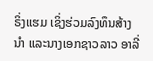ຣິ່ງແຮມ ເຊິ່ງຮ່ວມລົງທຶນສ້າງນຳ ແລະນາງເອກຊາວລາວ ອາລີ່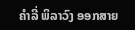ຄຳລີ່ ພິລາວົງ ອອກສາຍ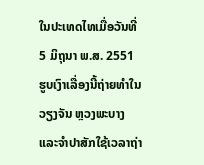ໃນປະເທດໄທເມື່ອວັນທີ່ 5 ມິຖຸນາ ພ.ສ. 2551 ຮູບເງົາເລື່ອງນີ້ຖ່າຍທຳໃນວຽງຈັນ ຫຼວງພະບາງ ແລະຈຳປາສັກໃຊ້ເວລາຖ່າ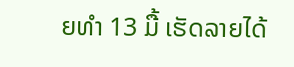ຍທຳ 13 ມື້ ເຮັດລາຍໄດ້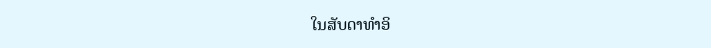ໃນສັບດາທຳອິ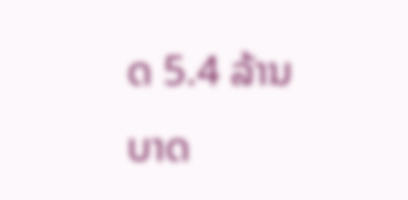ດ 5.4 ລ້ານບາດ